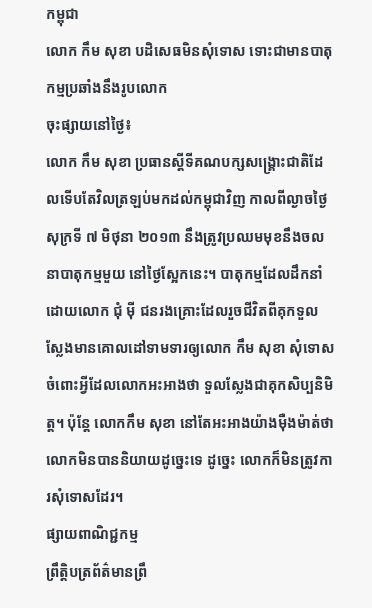កម្ពុជា
លោក កឹម សុខា បដិសេធមិនសុំទោស ទោះជាមានបាតុកម្មប្រឆាំងនឹងរូបលោក
ចុះផ្សាយនៅថ្ងៃ៖
លោក កឹម សុខា ប្រធានស្តីទីគណបក្សសង្គ្រោះជាតិដែលទើបតែវិលត្រឡប់មកដល់កម្ពុជាវិញ កាលពីល្ងាចថ្ងៃសុក្រទី ៧ មិថុនា ២០១៣ នឹងត្រូវប្រឈមមុខនឹងចលនាបាតុកម្មមួយ នៅថ្ងៃស្អែកនេះ។ បាតុកម្មដែលដឹកនាំដោយលោក ជុំ ម៉ី ជនរងគ្រោះដែលរួចជីវិតពីគុកទួលស្លែងមានគោលដៅទាមទារឲ្យលោក កឹម សុខា សុំទោសចំពោះអ្វីដែលលោកអះអាងថា ទួលស្លែងជាគុកសិប្បនិមិត្ត។ ប៉ុន្តែ លោកកឹម សុខា នៅតែអះអាងយ៉ាងម៉ឺងម៉ាត់ថា លោកមិនបាននិយាយដូច្នេះទេ ដូច្នេះ លោកក៏មិនត្រូវការសុំទោសដែរ។
ផ្សាយពាណិជ្ជកម្ម
ព្រឹត្តិបត្រព័ត៌មានព្រឹ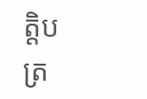ត្តិបត្រ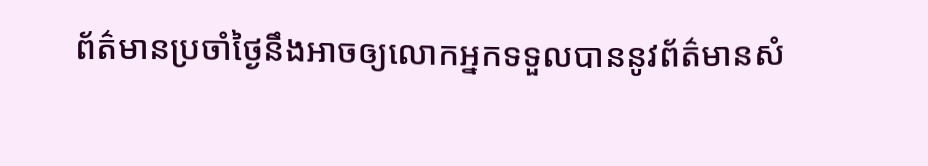ព័ត៌មានប្រចាំថ្ងៃនឹងអាចឲ្យលោកអ្នកទទួលបាននូវព័ត៌មានសំ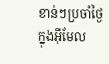ខាន់ៗប្រចាំថ្ងៃក្នុងអ៊ីមែល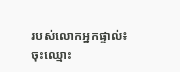របស់លោកអ្នកផ្ទាល់៖
ចុះឈ្មោះ